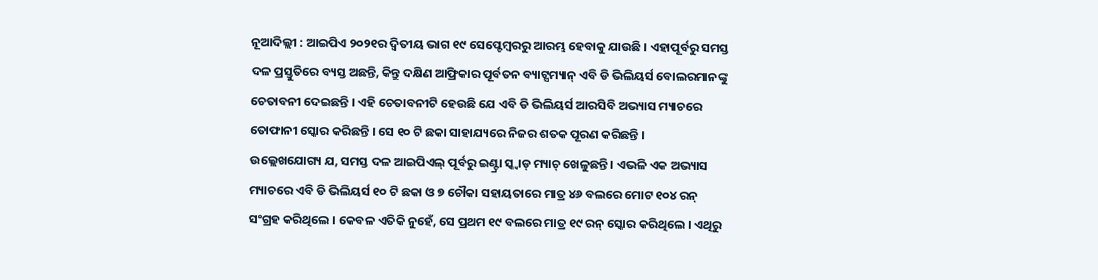ନୂଆଦିଲ୍ଲୀ : ଆଇପିଏ ୨୦୨୧ର ଦ୍ୱିତୀୟ ଭାଗ ୧୯ ସେପ୍ଟେମ୍ବରରୁ ଆରମ୍ଭ ହେବାକୁ ଯାଉଛି । ଏହାପୂର୍ବରୁ ସମସ୍ତ ଦଳ ପ୍ରସ୍ତୁତିରେ ବ୍ୟସ୍ତ ଅଛନ୍ତି, କିନ୍ତୁ ଦକ୍ଷିଣ ଆଫ୍ରିକାର ପୂର୍ବତନ ବ୍ୟାଟ୍ସମ୍ୟାନ୍ ଏବି ଡି ଭିଲିୟର୍ସ ବୋଲରମାନଙ୍କୁ ଚେତାବନୀ ଦେଇଛନ୍ତି । ଏହି ଚେତାବନୀଟି ହେଉଛି ଯେ ଏବି ଡି ଭିଲିୟର୍ସ ଆରସିବି ଅଭ୍ୟାସ ମ୍ୟାଚରେ ତୋଫାନୀ ସ୍କୋର କରିଛନ୍ତି । ସେ ୧୦ ଟି ଛକା ସାହାଯ୍ୟରେ ନିଜର ଶତକ ପୂରଣ କରିଛନ୍ତି ।
ଉଲ୍ଲେଖଯୋଗ୍ୟ ଯ, ସମସ୍ତ ଦଳ ଆଇପିଏଲ୍ ପୂର୍ବରୁ ଇଣ୍ଟ୍ରା ସ୍କ୍ୱାଡ୍ ମ୍ୟାଚ୍ ଖେଳୁଛନ୍ତି । ଏଭଳି ଏକ ଅଭ୍ୟାସ ମ୍ୟାଚରେ ଏବି ଡି ଭିଲିୟର୍ସ ୧୦ ଟି ଛକା ଓ ୭ ଚୌକା ସହାୟତାରେ ମାତ୍ର ୪୬ ବଲରେ ମୋଟ ୧୦୪ ରନ୍ ସଂଗ୍ରହ କରିଥିଲେ । କେବଳ ଏତିକି ନୁହେଁ, ସେ ପ୍ରଥମ ୧୯ ବଲରେ ମାତ୍ର ୧୯ ରନ୍ ସ୍କୋର କରିଥିଲେ । ଏଥିରୁ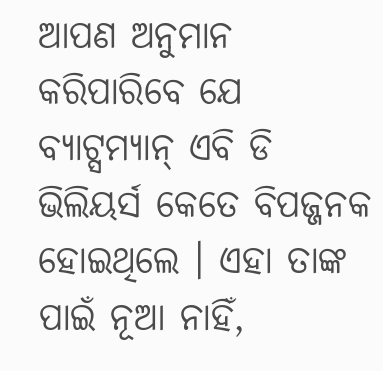ଆପଣ ଅନୁମାନ କରିପାରିବେ ଯେ ବ୍ୟାଟ୍ସମ୍ୟାନ୍ ଏବି ଡି ଭିଲିୟର୍ସ କେତେ ବିପଜ୍ଜନକ ହୋଇଥିଲେ । ଏହା ତାଙ୍କ ପାଇଁ ନୂଆ ନାହିଁ,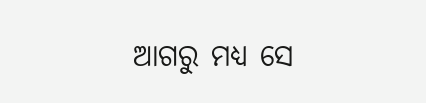ଆଗରୁ ମଧ୍ୟ ସେ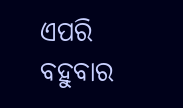ଏପରି ବହୁବାର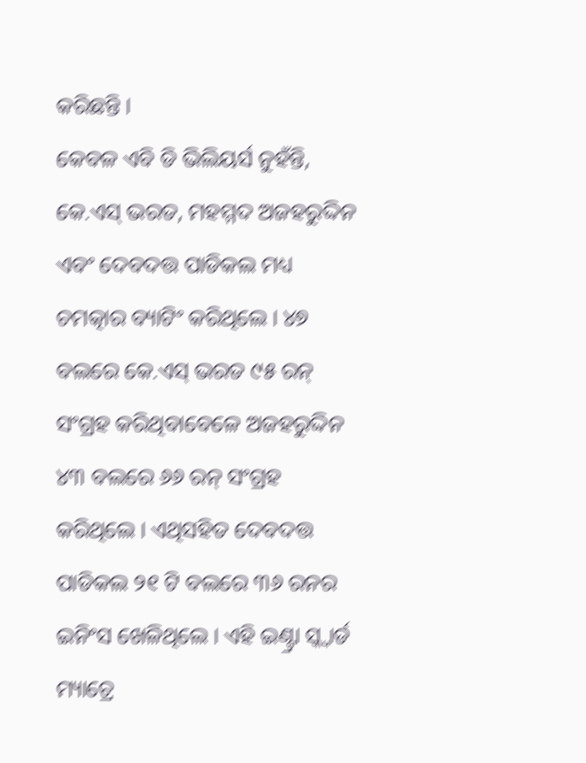କରିଛନ୍ତି ।
କେବଳ ଏବି ଡି ଭିଲିୟର୍ସ ନୁହଁନ୍ତି, କେ.ଏସ୍ ଭରତ, ମହମ୍ମଦ ଅଜହରୁଦ୍ଦିନ ଏବଂ ଦେବଦତ୍ତ ପାଡିକଲ ମଧ୍ୟ ଚମତ୍କାର ବ୍ୟାଟିଂ କରିଥିଲେ । ୪୭ ବଲରେ କେ.ଏସ୍ ଭରତ ୯୫ ରନ୍ ସଂଗ୍ରହ କରିଥିବାବେଳେ ଅଜହରୁଦ୍ଦିନ ୪୩ ବଲରେ ୬୬ ରନ୍ ସଂଗ୍ରହ କରିଥିଲେ । ଏଥିସହିତ ଦେବଦତ୍ତ ପାଡିକଲ ୨୧ ଟି ବଲରେ ୩୬ ରନର ଇନିଂସ ଖେଳିଥିଲେ । ଏହି ଇଣ୍ଟ୍ରା ସ୍କ୍ୱାର୍ଡ ମ୍ୟାଚ୍ରେ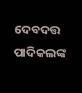ଦେବଦତ୍ତ ପାଦିକଲଙ୍କ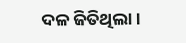ଦଳ ଜିତିଥିଲା ।